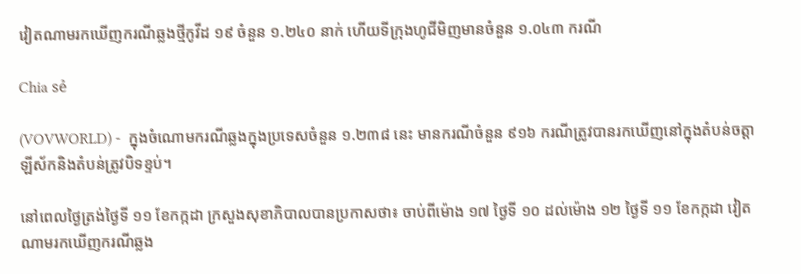វៀតណាមរកឃើញករណីឆ្លងថ្មីកូវីដ ១៩ ចំនួន ១.២៤០ នាក់ ហើយទីក្រុងហូជីមិញមានចំនួន ១.០៤៣ ករណី

Chia sẻ

(VOVWORLD) -  ក្នុងចំណោមករណីឆ្លងក្នុងប្រទេសចំនួន ១.២៣៨ នេះ មានករណីចំនួន ៩១៦ ករណីត្រូវបានរកឃើញនៅក្នុងតំបន់ចត្តាឡីស័កនិងតំបន់ត្រូវបិទខ្ទប់។

នៅពេលថ្ងៃត្រង់ថ្ងៃទី ១១ ខែកក្កដា ក្រសួងសុខាភិបាលបានប្រកាសថា៖ ចាប់ពីម៉ោង ១៧ ថ្ងៃទី ១០ ដល់ម៉ោង ១២ ថ្ងៃទី ១១ ខែកក្កដា វៀតណាមរកឃើញករណីឆ្លង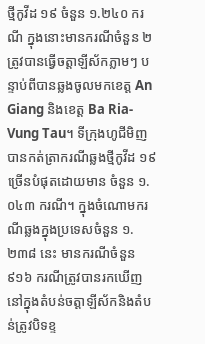ថ្មីកូវីដ ១៩ ចំនួន ១.២៤០ ករណី ក្នុងនោះមានករណីចំនួន ២ ត្រូវបានធ្វើចត្តាឡីស័កភ្លាមៗ បន្ទាប់ពីបានឆ្លងចូលមកខេត្ត An Giang និងខេត្ត Ba Ria-Vung Tau។ ទីក្រុងហូជីមិញបានកត់ត្រាករណីឆ្លងថ្មីកូវីដ ១៩ ច្រើនបំផុតដោយមាន ចំនួន ១.០៤៣ ករណី។ ក្នុងចំណោមករណីឆ្លងក្នុងប្រទេសចំនួន ១.២៣៨ នេះ មានករណីចំនួន ៩១៦ ករណីត្រូវបានរកឃើញនៅក្នុងតំបន់ចត្តាឡីស័កនិងតំបន់ត្រូវបិទខ្ទ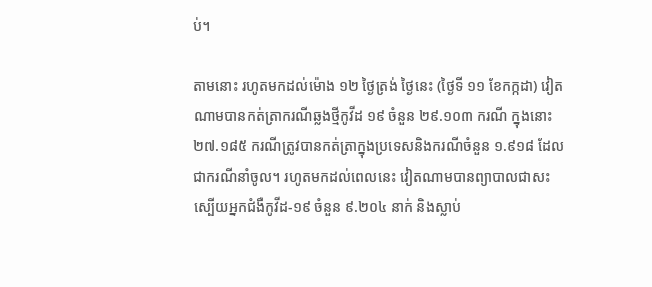ប់។

តាមនោះ រហូតមកដល់ម៉ោង ១២ ថ្ងៃត្រង់ ថ្ងៃនេះ (ថ្ងៃទី ១១ ខែកក្កដា) វៀតណាមបានកត់ត្រាករណីឆ្លងថ្មីកូវីដ ១៩ ចំនួន ២៩.១០៣ ករណី ក្នុងនោះ ២៧.១៨៥ ករណីត្រូវបានកត់ត្រាក្នុងប្រទេសនិងករណីចំនួន ១.៩១៨ ដែលជាករណីនាំចូល។ រហូតមកដល់ពេលនេះ វៀតណាមបានព្យាបាលជាសះស្បើយអ្នកជំងឺកូវីដ-១៩ ចំនួន ៩.២០៤ នាក់ និងស្លាប់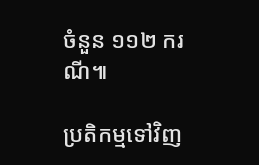ចំនួន ១១២ ករណី៕

ប្រតិកម្មទៅវិញ